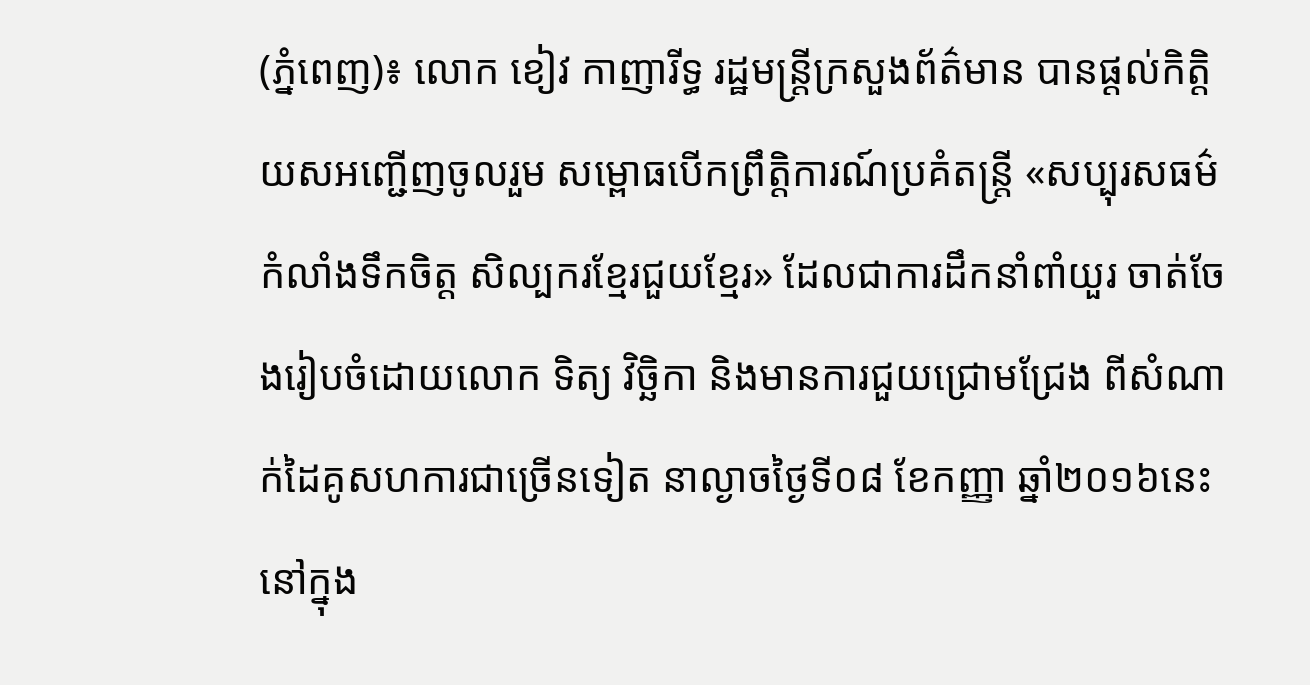(ភ្នំពេញ)៖ លោក ខៀវ កាញារីទ្ធ រដ្ឋមន្រ្តីក្រសួងព័ត៌មាន បានផ្ដល់កិត្តិយសអញ្ជើញចូលរួម សម្ពោធបើកព្រឹត្តិការណ៍ប្រគំតន្រ្តី «សប្បុរសធម៌កំលាំងទឹកចិត្ត សិល្បករខ្មែរជួយខ្មែរ» ដែលជាការដឹកនាំពាំយួរ ចាត់ចែងរៀបចំដោយលោក ទិត្យ វិច្ឆិកា និងមានការជួយជ្រោមជ្រែង ពីសំណាក់ដៃគូសហការជាច្រើនទៀត នាល្ងាចថ្ងៃទី០៨ ខែកញ្ញា ឆ្នាំ២០១៦នេះ នៅក្នុង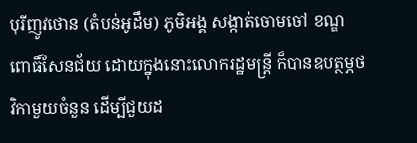បុរីញូវថោន (តំបន់អូដឹម) ភូមិអង្គ សង្កាត់ចោមចៅ ខណ្ឌពោធិ៍សែនជ័យ ដោយក្នុងនោះលោករដ្ឋមន្ត្រី ក៏បានឧបត្ថម្ភថវិកាមួយចំនួន ដើម្បីជួយដ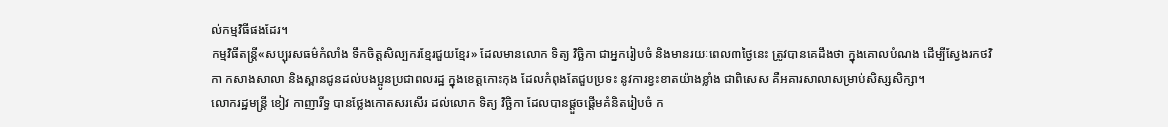ល់កម្មវិធីផងដែរ។
កម្មវិធីតន្រ្តី«សប្បុរសធម៌កំលាំង ទឹកចិត្តសិល្បករខ្មែរជួយខ្មែរ» ដែលមានលោក ទិត្យ វិច្ឆិកា ជាអ្នករៀបចំ និងមានរយៈពេល៣ថ្ងៃនេះ ត្រូវបានគេដឹងថា ក្នុងគោលបំណង ដើម្បីស្វែងរកថវិកា កសាងសាលា និងស្ពានជូនដល់បងប្អូនប្រជាពលរដ្ឋ ក្នុងខេត្តកោះកុង ដែលកំពុងតែជួបប្រទះ នូវការខ្វះខាតយ៉ាងខ្លាំង ជាពិសេស គឺអគារសាលាសម្រាប់សិស្សសិក្សា។
លោករដ្ឋមន្រ្តី ខៀវ កាញារីទ្ធ បានថ្លែងកោតសរសើរ ដល់លោក ទិត្យ វិច្ឆិកា ដែលបានផ្ដួចផ្ដើមគំនិតរៀបចំ ក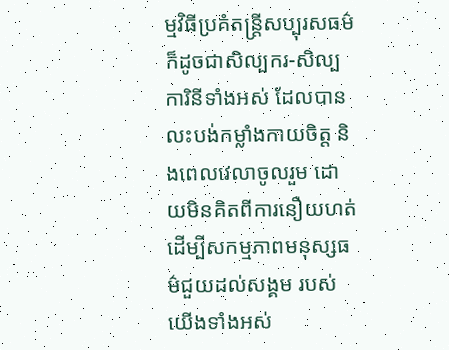ម្មវិធីប្រគំតន្រ្តីសប្បុរសធម៌ ក៏ដូចជាសិល្បករ-សិល្បការិនីទាំងអស់ ដែលបានលះបង់កម្លាំងកាយចិត្ត និងពេលវេលាចូលរួម ដោយមិនគិតពីការនឿយហត់ ដើម្បីសកម្មភាពមនុស្សធម៌ជួយដល់សង្គម របស់យើងទាំងអស់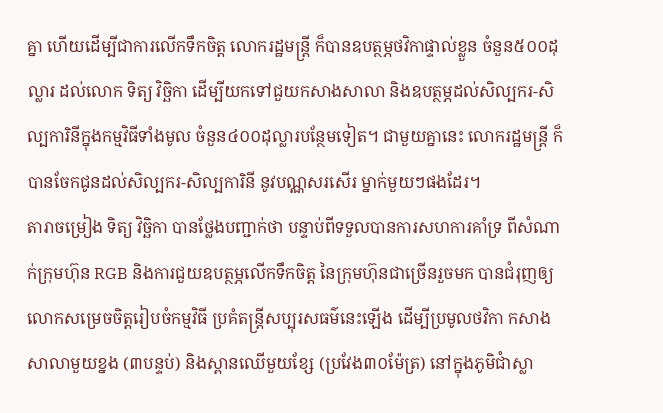គ្នា ហើយដើម្បីជាការលើកទឹកចិត្ត លោករដ្ឋមន្រ្តី ក៏បានឧបត្ថម្ភថវិកាផ្ទាល់ខ្លួន ចំនួន៥០០ដុល្លារ ដល់លោក ទិត្យ វិច្ឆិកា ដើម្បីយកទៅជួយកសាងសាលា និងឧបត្ថម្ភដល់សិល្បករ-សិល្បការិនីក្នុងកម្មវិធីទាំងមូល ចំនួន៤០០ដុល្លារបន្ថែមទៀត។ ជាមួយគ្នានេះ លោករដ្ឋមន្រ្តី ក៏បានចែកជូនដល់សិល្បករ-សិល្បការិនី នូវបណ្ណសរសើរ ម្នាក់មួយៗផងដែរ។
តារាចម្រៀង ទិត្យ វិច្ឆិកា បានថ្លែងបញ្ជាក់ថា បន្ទាប់ពីទទួលបានការសហការគាំទ្រ ពីសំណាក់ក្រុមហ៊ុន RGB និងការជួយឧបត្ថម្ភលើកទឹកចិត្ត នៃក្រុមហ៊ុនជាច្រើនរួចមក បានជំរុញឲ្យលោកសម្រេចចិត្តរៀបចំកម្មវិធី ប្រគំតន្រ្តីសប្បុរសធម៌នេះឡើង ដើម្បីប្រមូលថវិកា កសាងសាលាមួយខ្នង (៣បន្ទប់) និងស្ពានឈើមួយខ្សែ (ប្រវែង៣០ម៉ែត្រ) នៅក្នុងភូមិជាំស្លា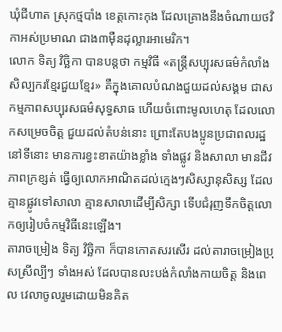ឃុំជីហាត ស្រុកថ្មបាំង ខេត្តកោះកុង ដែលគ្រោងនឹងចំណាយថវិកាអស់ប្រមាណ ជាង៣ម៉ឺនដុល្លារអាមេរិក។
លោក ទិត្យ វិច្ឆិកា បានបន្តថា កម្មវិធី «តន្រ្តីសប្បុរសធម៌កំលាំងសិល្បករខ្មែរជួយខ្មែរ» គឺក្នុងគោលបំណងជួយដល់សង្គម ជាសកម្មភាពសប្បុរសធម៌សុទ្ធសាធ ហើយចំពោះមូលហេតុ ដែលលោកសម្រេចចិត្ត ជួយដល់តំបន់នោះ ព្រោះតែបងប្អូនប្រជាពលរដ្ឋនៅទីនោះ មានការខ្វះខាតយ៉ាងខ្លាំង ទាំងផ្លូវ និងសាលា មានជីវភាពក្រខ្សត់ ធ្វើឲ្យលោកអាណិតដល់ក្មេងៗសិស្សានុសិស្ស ដែលគ្មានផ្លូវទៅសាលា គ្មានសាលាដើម្បីសិក្សា ទើបជំរុញទឹកចិត្តលោកឲ្យរៀបចំកម្មវិធីនេះឡើង។
តារាចម្រៀង ទិត្យ វិច្ឆិកា ក៏បានកោតសរសើរ ដល់តារាចម្រៀងប្រុសស្រីល្បីៗ ទាំងអស់ ដែលបានលះបង់កំលាំងកាយចិត្ត និងពេល វេលាចូលរួមដោយមិនគិត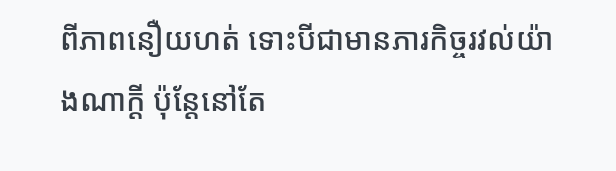ពីភាពនឿយហត់ ទោះបីជាមានភារកិច្ចរវល់យ៉ាងណាក្ដី ប៉ុន្តែនៅតែ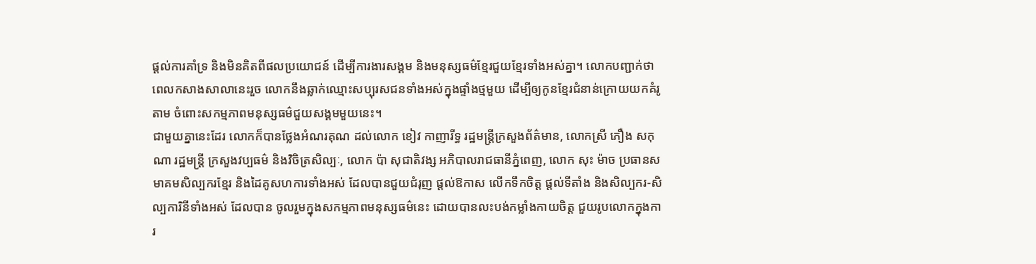ផ្ដល់ការគាំទ្រ និងមិនគិតពីផលប្រយោជន៍ ដើម្បីការងារសង្គម និងមនុស្សធម៌ខ្មែរជួយខ្មែរទាំងអស់គ្នា។ លោកបញ្ជាក់ថា ពេលកសាងសាលានេះរួច លោកនឹងឆ្លាក់ឈ្មោះសប្បុរសជនទាំងអស់ក្នុងផ្ទាំងថ្មមួយ ដើម្បីឲ្យកូនខ្មែរជំនាន់ក្រោយយកគំរូតាម ចំពោះសកម្មភាពមនុស្សធម៌ជួយសង្គមមួយនេះ។
ជាមួយគ្នានេះដែរ លោកក៏បានថ្លែងអំណរគុណ ដល់លោក ខៀវ កាញារីទ្ធ រដ្ឋមន្រ្តីក្រសួងព័ត៌មាន, លោកស្រី ភឿង សកុណា រដ្ឋមន្រ្តី ក្រសួងវប្បធម៌ និងវិចិត្រសិល្បៈ, លោក ប៉ា សុជាតិវង្ស អភិបាលរាជធានីភ្នំពេញ, លោក សុះ ម៉ាច ប្រធានសមាគមសិល្បករខ្មែរ និងដៃគូសហការទាំងអស់ ដែលបានជួយជំរុញ ផ្ដល់ឱកាស លើកទឹកចិត្ត ផ្ដល់ទីតាំង និងសិល្បករ-សិល្បការិនីទាំងអស់ ដែលបាន ចូលរួមក្នុងសកម្មភាពមនុស្សធម៌នេះ ដោយបានលះបង់កម្លាំងកាយចិត្ត ជួយរូបលោកក្នុងការ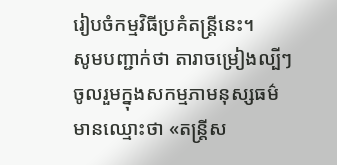រៀបចំកម្មវិធីប្រគំតន្រ្តីនេះ។
សូមបញ្ជាក់ថា តារាចម្រៀងល្បីៗ ចូលរួមក្នុងសកម្មភាមនុស្សធម៌ មានឈ្មោះថា «តន្រ្តីស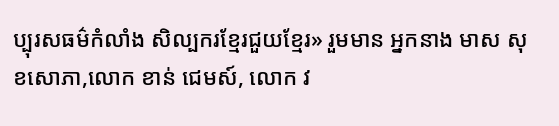ប្បុរសធម៌កំលាំង សិល្បករខ្មែរជួយខ្មែរ» រួមមាន អ្នកនាង មាស សុខសោភា,លោក ខាន់ ជេមស៍, លោក វ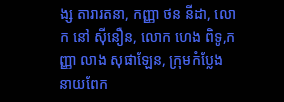ង្ស តារារតនា, កញ្ញា ថន នីដា, លោក នៅ ស៊ីនឿន, លោក ហេង ពិទូ,កញ្ញា លាង សុផាឡែន, ក្រុមកំប្លែង នាយពែក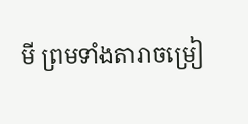មី ព្រមទាំងតារាចម្រៀ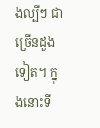ងល្បីៗ ជាច្រើនដួងទៀត។ ក្នុងនោះទី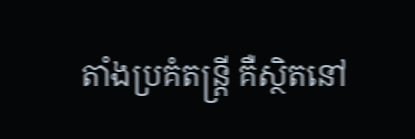តាំងប្រគំតន្រ្តី គឺស្ថិតនៅ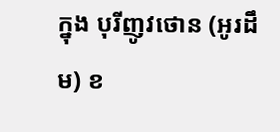ក្នុង បុរីញូវថោន (អូរដឹម) ខ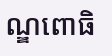ណ្ឌពោធិ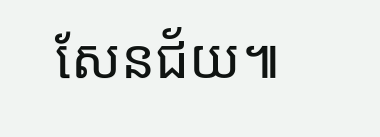សែនជ័យ៕